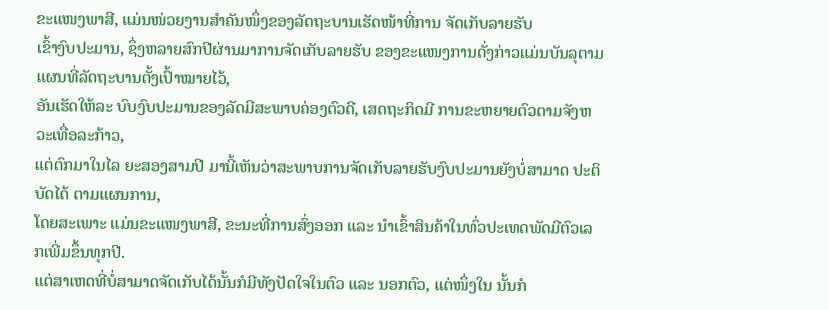ຂະແໜງພາສີ, ແມ່ນໜ່ວຍງານສຳຄັນໜຶ່ງຂອງລັດຖະບານເຮັດໜ້າທີ່ການ ຈັດເກັບລາຍຮັບ
ເຂົ້າງົບປະມານ, ຊຶ່ງຫລາຍສົກປີຜ່ານມາການຈັດເກັບລາຍຮັບ ຂອງຂະແໜງການດັ່ງກ່າວແມ່ນບັນລຸຕາມແຜນທີ່ລັດຖະບານຕັ້ງເປົ້າໝາຍໄວ້,
ອັນເຮັດໃຫ້ລະ ບົບງົບປະມານຂອງລັດມີສະພາບຄ່ອງຕົວດີ, ເສດຖະກິດມີ ການຂະຫຍາຍຕົວຕາມຈັງຫວະເທື່ອລະກ້າວ,
ແຕ່ຕົກມາໃນໄລ ຍະສອງສາມປີ ມານີ້ເຫັນວ່າສະພາບການຈັດເກັບລາຍຮັບງົບປະມານຍັງບໍ່ສາມາດ ປະຕິບັດໄດ້ ຕາມແຜນການ,
ໂດຍສະເພາະ ແມ່ນຂະແໜງພາສີ, ຂະນະທີ່ການສົ່ງອອກ ແລະ ນຳເຂົ້າສິນຄ້າໃນທົ່ວປະເທດພັດມີຕົວເລກເພີ່ມຂຶ້ນທຸກປີ.
ແຕ່ສາເຫດທີ່ບໍ່ສາມາດຈັດເກັບໄດ້ນັ້ນກໍມີທັງປັດໃຈໃນຕົວ ແລະ ນອກຕົວ, ແຕ່ໜຶ່ງໃນ ນັ້ນກໍ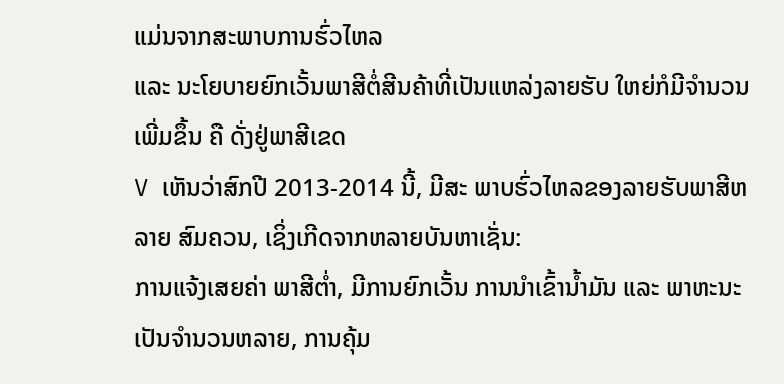ແມ່ນຈາກສະພາບການຮົ່ວໄຫລ
ແລະ ນະໂຍບາຍຍົກເວັ້ນພາສີຕໍ່ສີນຄ້າທີ່ເປັນແຫລ່ງລາຍຮັບ ໃຫຍ່ກໍມີຈຳນວນເພີ່ມຂຶ້ນ ຄື ດັ່ງຢູ່ພາສີເຂດ
V ເຫັນວ່າສົກປີ 2013-2014 ນີ້, ມີສະ ພາບຮົ່ວໄຫລຂອງລາຍຮັບພາສີຫລາຍ ສົມຄວນ, ເຊິ່ງເກີດຈາກຫລາຍບັນຫາເຊັ່ນ:
ການແຈ້ງເສຍຄ່າ ພາສີຕ່ຳ, ມີການຍົກເວັ້ນ ການນຳເຂົ້ານ້ຳມັນ ແລະ ພາຫະນະ
ເປັນຈຳນວນຫລາຍ, ການຄຸ້ມ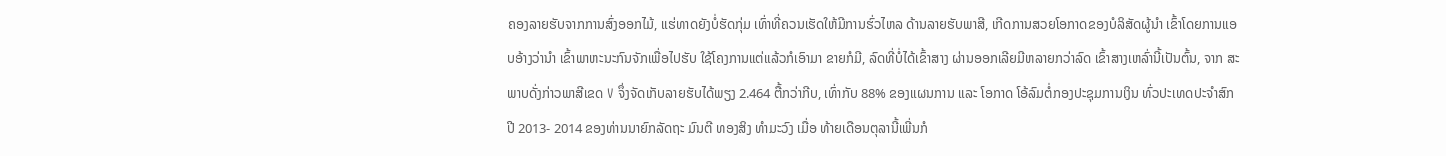ຄອງລາຍຮັບຈາກການສົ່ງອອກໄມ້, ແຮ່ທາດຍັງບໍ່ຮັດກຸ່ມ ເທົ່າທີ່ຄວນເຮັດໃຫ້ມີການຮົ່ວໄຫລ ດ້ານລາຍຮັບພາສີ, ເກີດການສວຍໂອກາດຂອງບໍລິສັດຜູ້ນຳ ເຂົ້າໂດຍການແອບອ້າງວ່ານຳ ເຂົ້າພາຫະນະກົນຈັກເພື່ອໄປຮັບ ໃຊ້ໂຄງການແຕ່ແລ້ວກໍເອົາມາ ຂາຍກໍມີ, ລົດທີ່ບໍ່ໄດ້ເຂົ້າສາງ ຜ່ານອອກເລີຍມີຫລາຍກວ່າລົດ ເຂົ້າສາງເຫລົ່ານີ້ເປັນຕົ້ນ, ຈາກ ສະພາບດັ່ງກ່າວພາສີເຂດ V ຈຶ່ງຈັດເກັບລາຍຮັບໄດ້ພຽງ 2.464 ຕື້ກວ່າກີບ, ເທົ່າກັບ 88% ຂອງແຜນການ ແລະ ໂອກາດ ໂອ້ລົມຕໍ່ກອງປະຊຸມການເງິນ ທົ່ວປະເທດປະຈຳສົກປີ 2013- 2014 ຂອງທ່ານນາຍົກລັດຖະ ມົນຕີ ທອງສິງ ທຳມະວົງ ເມື່ອ ທ້າຍເດືອນຕຸລານີ້ເພີ່ນກໍ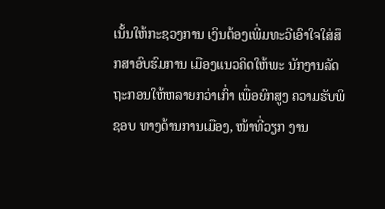ເນັ້ນໃຫ້ກະຊວງການ ເງິນຕ້ອງເພີ່ມທະວີເອົາໃຈໃສ່ສຶກສາອົບຮົມການ ເມືອງແນວຄິດໃຫ້ພະ ນັກງານລັດຖະກອນໃຫ້ຫລາຍກວ່າເກົ່າ ເພື່ອຍົກສູງ ຄວາມຮັບພິຊອບ ທາງດ້ານການເມືອງ, ໜ້າທີ່ວຽກ ງານ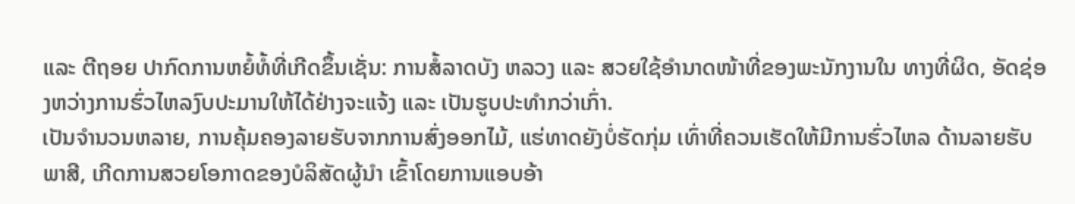ແລະ ຕີຖອຍ ປາກົດການຫຍໍ້ທໍ້ທີ່ເກີດຂຶ້ນເຊັ່ນ: ການສໍ້ລາດບັງ ຫລວງ ແລະ ສວຍໃຊ້ອຳນາດໜ້າທີ່ຂອງພະນັກງານໃນ ທາງທີ່ຜິດ, ອັດຊ່ອງຫວ່າງການຮົ່ວໄຫລງົບປະມານໃຫ້ໄດ້ຢ່າງຈະແຈ້ງ ແລະ ເປັນຮູບປະທຳກວ່າເກົ່າ.
ເປັນຈຳນວນຫລາຍ, ການຄຸ້ມຄອງລາຍຮັບຈາກການສົ່ງອອກໄມ້, ແຮ່ທາດຍັງບໍ່ຮັດກຸ່ມ ເທົ່າທີ່ຄວນເຮັດໃຫ້ມີການຮົ່ວໄຫລ ດ້ານລາຍຮັບພາສີ, ເກີດການສວຍໂອກາດຂອງບໍລິສັດຜູ້ນຳ ເຂົ້າໂດຍການແອບອ້າ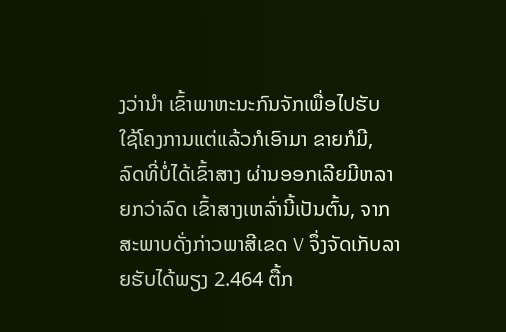ງວ່ານຳ ເຂົ້າພາຫະນະກົນຈັກເພື່ອໄປຮັບ ໃຊ້ໂຄງການແຕ່ແລ້ວກໍເອົາມາ ຂາຍກໍມີ, ລົດທີ່ບໍ່ໄດ້ເຂົ້າສາງ ຜ່ານອອກເລີຍມີຫລາຍກວ່າລົດ ເຂົ້າສາງເຫລົ່ານີ້ເປັນຕົ້ນ, ຈາກ ສະພາບດັ່ງກ່າວພາສີເຂດ V ຈຶ່ງຈັດເກັບລາຍຮັບໄດ້ພຽງ 2.464 ຕື້ກ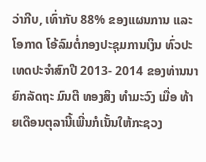ວ່າກີບ, ເທົ່າກັບ 88% ຂອງແຜນການ ແລະ ໂອກາດ ໂອ້ລົມຕໍ່ກອງປະຊຸມການເງິນ ທົ່ວປະເທດປະຈຳສົກປີ 2013- 2014 ຂອງທ່ານນາຍົກລັດຖະ ມົນຕີ ທອງສິງ ທຳມະວົງ ເມື່ອ ທ້າຍເດືອນຕຸລານີ້ເພີ່ນກໍເນັ້ນໃຫ້ກະຊວງ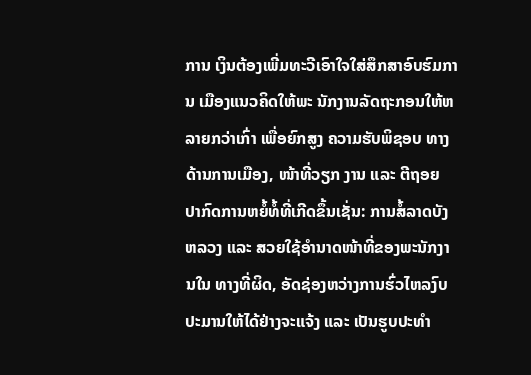ການ ເງິນຕ້ອງເພີ່ມທະວີເອົາໃຈໃສ່ສຶກສາອົບຮົມການ ເມືອງແນວຄິດໃຫ້ພະ ນັກງານລັດຖະກອນໃຫ້ຫລາຍກວ່າເກົ່າ ເພື່ອຍົກສູງ ຄວາມຮັບພິຊອບ ທາງດ້ານການເມືອງ, ໜ້າທີ່ວຽກ ງານ ແລະ ຕີຖອຍ ປາກົດການຫຍໍ້ທໍ້ທີ່ເກີດຂຶ້ນເຊັ່ນ: ການສໍ້ລາດບັງ ຫລວງ ແລະ ສວຍໃຊ້ອຳນາດໜ້າທີ່ຂອງພະນັກງານໃນ ທາງທີ່ຜິດ, ອັດຊ່ອງຫວ່າງການຮົ່ວໄຫລງົບປະມານໃຫ້ໄດ້ຢ່າງຈະແຈ້ງ ແລະ ເປັນຮູບປະທຳ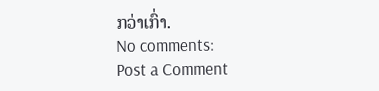ກວ່າເກົ່າ.
No comments:
Post a Comment